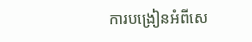ការបង្រៀនអំពីសេ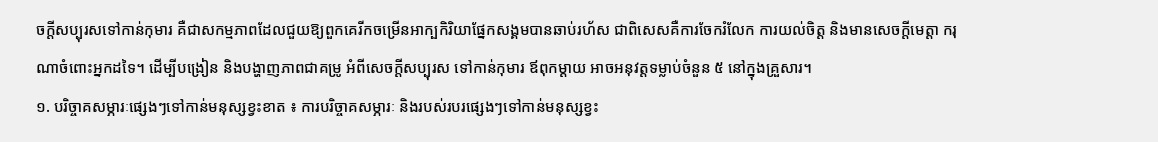ចក្ដីសប្បុរសទៅកាន់កុមារ គឺជាសកម្មភាពដែលជួយឱ្យពួកគេរីកចម្រើនអាក្បកិរិយាផ្នែកសង្គមបានឆាប់រហ័ស ជាពិសេសគឺការចែករំលែក ការយល់ចិត្ត និងមានសេចក្ដីមេត្តា ករុណាចំពោះអ្នកដទៃ។ ដើម្បីបង្រៀន និងបង្ហាញភាពជាគម្រូ អំពីសេចក្ដីសប្បុរស ទៅកាន់កុមារ ឪពុកម្ដាយ អាចអនុវត្តទម្លាប់ចំនួន ៥ នៅក្នុងគ្រួសារ។
១. បរិច្ចាគសម្ភារៈផ្សេងៗទៅកាន់មនុស្សខ្វះខាត ៖ ការបរិច្ចាគសម្ភារៈ និងរបស់របរផ្សេងៗទៅកាន់មនុស្សខ្វះ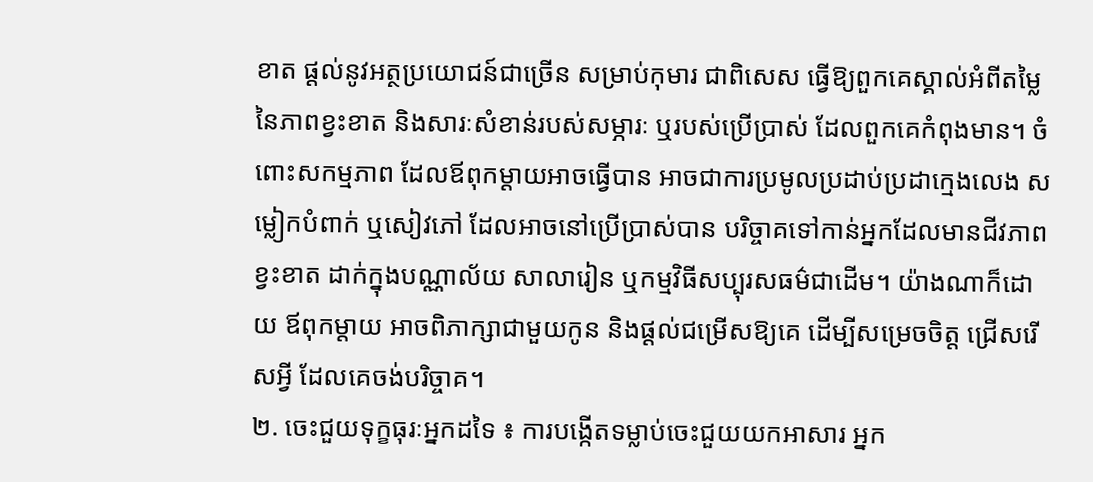ខាត ផ្ដល់នូវអត្ថប្រយោជន៍ជាច្រើន សម្រាប់កុមារ ជាពិសេស ធ្វើឱ្យពួកគេស្គាល់អំពីតម្លៃនៃភាពខ្វះខាត និងសារៈសំខាន់របស់សម្ភារៈ ឬរបស់ប្រើប្រាស់ ដែលពួកគេកំពុងមាន។ ចំពោះសកម្មភាព ដែលឪពុកម្ដាយអាចធ្វើបាន អាចជាការប្រមូលប្រដាប់ប្រដាក្មេងលេង សម្លៀកបំពាក់ ឬសៀវភៅ ដែលអាចនៅប្រើប្រាស់បាន បរិច្ចាគទៅកាន់អ្នកដែលមានជីវភាពខ្វះខាត ដាក់ក្នុងបណ្ណាល័យ សាលារៀន ឬកម្មវិធីសប្បុរសធម៌ជាដើម។ យ៉ាងណាក៏ដោយ ឪពុកម្ដាយ អាចពិភាក្សាជាមួយកូន និងផ្ដល់ជម្រើសឱ្យគេ ដើម្បីសម្រេចចិត្ត ជ្រើសរើសអ្វី ដែលគេចង់បរិច្ចាគ។
២. ចេះជួយទុក្ខធុរៈអ្នកដទៃ ៖ ការបង្កើតទម្លាប់ចេះជួយយកអាសារ អ្នក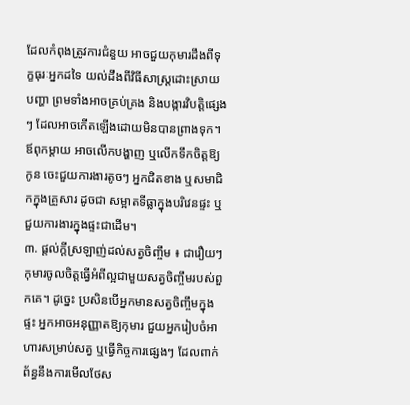ដែលកំពុងត្រូវការជំនួយ អាចជួយកុមារដឹងពីទុក្ខធុរៈអ្នកដទៃ យល់ដឹងពីវិធីសាស្ត្រដោះស្រាយបញ្ហា ព្រមទាំងអាចគ្រប់គ្រង និងបង្ការវិបត្តិផ្សេងៗ ដែលអាចកើតឡើងដោយមិនបានព្រាងទុក។ ឪពុកម្ដាយ អាចលើកបង្ហាញ ឬលើកទឹកចិត្តឱ្យកូន ចេះជួយការងារតូចៗ អ្នកជិតខាង ឬសមាជិកក្នុងគ្រួសារ ដូចជា សម្អាតទីធ្លាក្នុងបរិវេនផ្ទះ ឬជួយការងារក្នុងផ្ទះជាដើម។
៣. ផ្ដល់ក្ដីស្រឡាញ់ដល់សត្វចិញ្ចឹម ៖ ជារឿយៗកុមារចូលចិត្តធ្វើអំពីល្អជាមួយសត្វចិញ្ចឹមរបស់ពួកគេ។ ដូច្នេះ ប្រសិនបើអ្នកមានសត្វចិញ្ចឹមក្នុងផ្ទះ អ្នកអាចអនុញ្ញាតឱ្យកុមារ ជួយអ្នករៀបចំអាហារសម្រាប់សត្វ ឬធ្វើកិច្ចការផ្សេងៗ ដែលពាក់ព័ន្ធនឹងការមើលថែស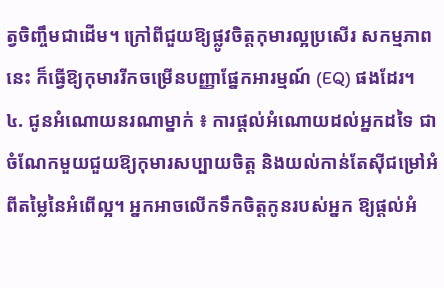ត្វចិញ្ចឹមជាដើម។ ក្រៅពីជួយឱ្យផ្លូវចិត្តកុមារល្អប្រសើរ សកម្មភាពនេះ ក៏ធ្វើឱ្យកុមាររីកចម្រើនបញ្ញាផ្នែកអារម្មណ៍ (EQ) ផងដែរ។
៤. ជូនអំណោយនរណាម្នាក់ ៖ ការផ្ដល់អំណោយដល់អ្នកដទៃ ជាចំណែកមួយជួយឱ្យកុមារសប្បាយចិត្ត និងយល់កាន់តែស៊ីជម្រៅអំពីតម្លៃនៃអំពើល្អ។ អ្នកអាចលើកទឹកចិត្តកូនរបស់អ្នក ឱ្យផ្ដល់អំ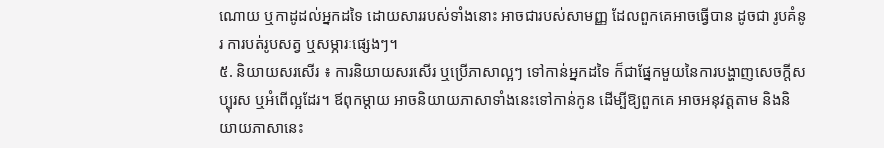ណោយ ឬកាដូដល់អ្នកដទៃ ដោយសាររបស់ទាំងនោះ អាចជារបស់សាមញ្ញ ដែលពួកគេអាចធ្វើបាន ដូចជា រូបគំនូរ ការបត់រូបសត្វ ឬសម្ភារៈផ្សេងៗ។
៥. និយាយសរសើរ ៖ ការនិយាយសរសើរ ឬប្រើភាសាល្អៗ ទៅកាន់អ្នកដទៃ ក៏ជាផ្នែកមួយនៃការបង្ហាញសេចក្ដីសប្បុរស ឬអំពើល្អដែរ។ ឪពុកម្ដាយ អាចនិយាយភាសាទាំងនេះទៅកាន់កូន ដើម្បីឱ្យពួកគេ អាចអនុវត្តតាម និងនិយាយភាសានេះ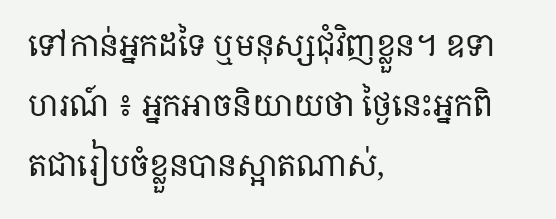ទៅកាន់អ្នកដទៃ ឬមនុស្សជុំវិញខ្លួន។ ឧទាហរណ៍ ៖ អ្នកអាចនិយាយថា ថ្ងៃនេះអ្នកពិតជារៀបចំខ្លួនបានស្អាតណាស់,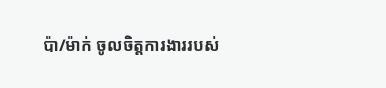ប៉ា/ម៉ាក់ ចូលចិត្តការងាររបស់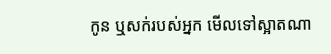កូន ឬសក់របស់អ្នក មើលទៅស្អាតណា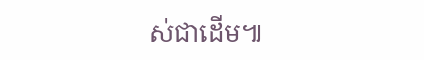ស់ជាដើម៕